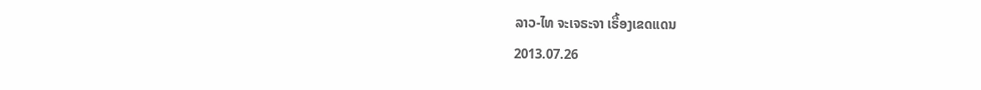ລາວ-ໄທ ຈະເຈຣະຈາ ເຣື້ອງເຂດແດນ
2013.07.26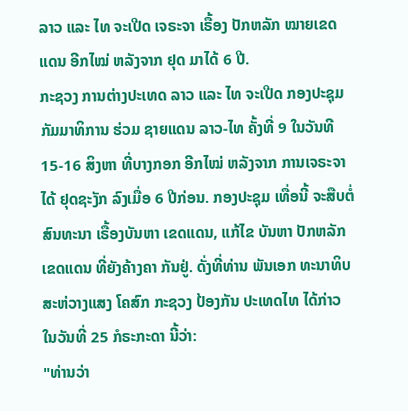ລາວ ແລະ ໄທ ຈະເປີດ ເຈຣະຈາ ເຣື້ອງ ປັກຫລັກ ໝາຍເຂດແດນ ອີກໄໝ່ ຫລັງຈາກ ຢຸດ ມາໄດ້ 6 ປີ.
ກະຊວງ ການຕ່າງປະເທດ ລາວ ແລະ ໄທ ຈະເປີດ ກອງປະຊຸມ ກັມມາທິການ ຮ່ວມ ຊາຍແດນ ລາວ-ໄທ ຄັ້ງທີ່ 9 ໃນວັນທີ 15-16 ສິງຫາ ທີ່ບາງກອກ ອີກໄໝ່ ຫລັງຈາກ ການເຈຣະຈາ ໄດ້ ຢຸດຊະງັກ ລົງເມື່ອ 6 ປີກ່ອນ. ກອງປະຊຸມ ເທື່ອນີ້ ຈະສືບຕໍ່ ສົນທະນາ ເຣື້ອງບັນຫາ ເຂດແດນ, ແກ້ໄຂ ບັນຫາ ປັກຫລັກ ເຂດແດນ ທີ່ຍັງຄ້າງຄາ ກັນຢູ່. ດັ່ງທີ່ທ່ານ ພັນເອກ ທະນາທິບ ສະຫ່ວາງແສງ ໂຄສົກ ກະຊວງ ປ້ອງກັນ ປະເທດໄທ ໄດ້ກ່າວ ໃນວັນທີ່ 25 ກໍຣະກະດາ ນີ້ວ່າ:
"ທ່ານວ່າ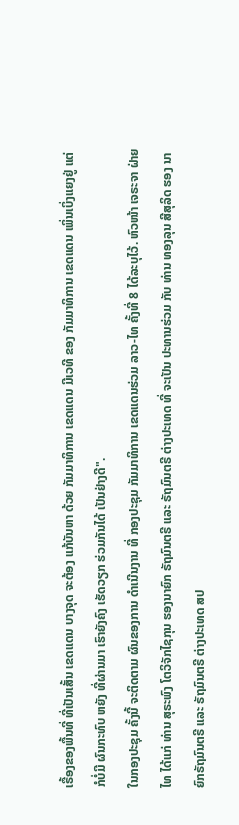ເຣື້ອງຂອງພື້ນທີ່ ທີ່ເປັນເສັ້ນ ເຂດແດນ ບາງຈຸດ ຈະຕ້ອງ ແກ້ບັນຫາ ດ້ວຍ ກັມມາທິການ ເຂດແດນ ມີເວທີ ຂອງ ກັມມາທິການ ເຂດແດນ ເພິ່ນເບິ່ງແຍງຢູ່ ແຕ່ກໍບໍ່ມີ ຜົນກະທົບ ຫຍັງ ທີ່ຜ່ານມາ ເຮົາຍັງຄົງ ເຮັດວຽກ ຮ່ວມກັນໄດ້ ເປັນຢ່າງດີ".
ໃນກອງປະຊຸມ ຄັ້ງນີ້ ຈະຕິດຕາມ ຜົນຂອງການ ດໍາເນີນງານ ທີ່ ກອງປະຊຸມ ກັມມາທິການ ເຂດແດນຮ່ວມ ລາວ-ໄທ ຄັ້ງທີ່ 8 ໄດ້ລະບຸໄວ້. ຫົວໜ້າ ເຈຣະຈາ ຝ່າຍໄທ ໄດ້ແກ່ ທ່ານ ສຸຣະພົງ ໂຕວິຈັກໄຊກຸນ ຮອງນາຍົກ ຣັຖມົນຕຣີ ແລະ ຣັຖມົນຕຣີ ຕ່າງປະເທດ ທີ່ ຈະເປັນ ປະທານຮ່ວມ ກັບ ທ່ານ ທອງລຸນ ສີສຸລິດ ຮອງ ນາຍົກຣັຖມົນຕຣີ ແລະ ຣັຖມົນຕຣີ ຕ່າງປະເທດ ສປ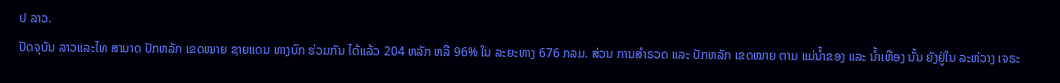ປ ລາວ.
ປັດຈຸບັນ ລາວແລະໄທ ສາມາດ ປັກຫລັກ ເຂດໝາຍ ຊາຍແດນ ທາງບົກ ຮ່ວມກັນ ໄດ້ແລ້ວ 204 ຫລັກ ຫລື 96% ໃນ ລະຍະທາງ 676 ກລມ. ສ່ວນ ການສໍາຣວດ ແລະ ປັກຫລັກ ເຂດໝາຍ ຕາມ ແມ່ນໍ້າຂອງ ແລະ ນໍ້າເຫືອງ ນັ້ນ ຍັງຢູ່ໃນ ລະຫ່ວາງ ເຈຣະ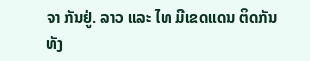ຈາ ກັນຢູ່. ລາວ ແລະ ໄທ ມີເຂດແດນ ຕິດກັນ ທັງ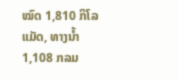ໝົດ 1,810 ກິໂລແມັດ, ທາງນໍ້າ 1,108 ກລມ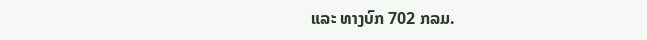ແລະ ທາງບົກ 702 ກລມ.